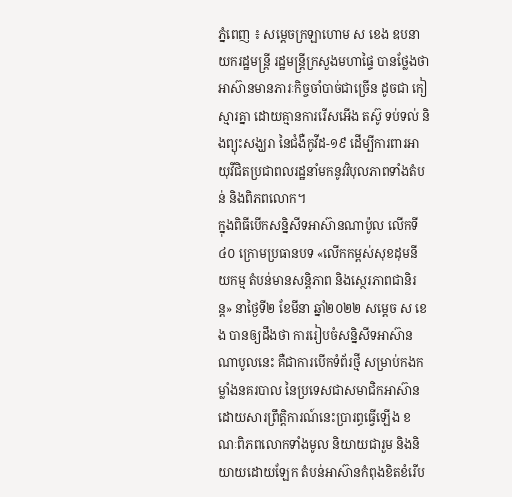ភ្នំពេញ ៖ សម្ដេចក្រឡាហោម ស ខេង ឧបនាយករដ្ឋមន្ដ្រី រដ្ឋមន្ដ្រីក្រសួងមហាផ្ទៃ បានថ្លែងថា អាស៊ានមានភារៈកិច្ចចាំបាច់ជាច្រើន ដូចជា កៀស្មារគ្នា ដោយគ្មានការរើសអើង តស៊ូ ទប់ទល់ និងព្យុះសង្ឃរា នៃជំងឺកូវីដ-១៩ ដើម្បីការពារអាយុវីជិតប្រជាពលរដ្ឋនាំមកនូវវិបុលភាពទាំងតំបន់ និងពិភពលោក។
ក្នុងពិធីបើកសន្និសីទអាស៊ានណាប៉ូល លើកទី៤០ ក្រោមប្រធានបទ «លើកកម្ពស់សុខដុមនីយកម្ម តំបន់មានសន្តិភាព និងសេ្ថរភាពជានិរន្ត» នាថ្ងៃទី២ ខែមីនា ឆ្នាំ២០២២ សម្ដេច ស ខេង បានឲ្យដឹងថា ការរៀបចំសន្និសីទអាស៊ាន ណាបូលនេះ គឺជាការបើកទំព័រថ្មី សម្រាប់កងកម្លាំងនគរបាល នៃប្រទេសជាសមាជិកអាស៊ាន ដោយសារព្រឹត្តិការណ៍នេះប្រារព្ធធ្វើឡើង ខណៈពិភពលោកទាំងមូល និយាយជារួម និងនិយាយដោយឡែក តំបន់អាស៊ានកំពុងខិតខំរើប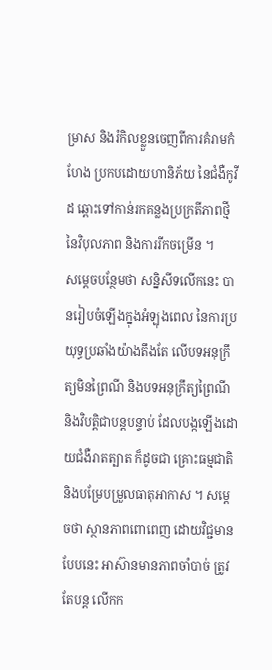ម្រាស និងរំកិលខ្លួនចេញពីការគំរាមកំហែង ប្រកបដោយហានិភ័យ នៃជំងឺកូវីដ ឆ្ពោះទៅកាន់រកគន្លងប្រក្រតីភាពថ្មី នៃវិបុលភាព និងការរីកចម្រើន ។
សម្ដេចបន្ថែមថា សន្និសីទលើកនេះ បានរៀបចំឡើងក្នុងអំឡុងពេល នៃការប្រយុទ្ធប្រឆាំងយ៉ាងតឹងតែ លើបទអនុក្រឹត្យមិនព្រៃណី និងបទអនុក្រឹត្យព្រៃណី និងវិបត្តិជាបន្ដបន្ទាប់ ដែលបង្កឡើងដោយជំងឺរាតត្បាត ក៏ដូចជា គ្រោះធម្មជាតិ និងបម្រែបម្រួលធាតុអាកាស ។ សម្ដេចថា ស្ថានភាពពោពេញ ដោយវិជ្ជមានបែបនេះ អាស៊ានមានភាពចាំបាច់ ត្រូវតែបន្ដ លើកក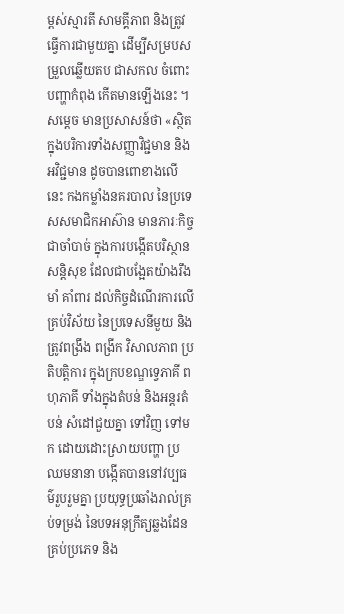ម្ពស់ស្មារតី សាមគ្គីភាព និងត្រូវធ្វើការជាមួយគ្នា ដើម្បីសម្របសម្រួលឆ្លើយតប ជាសកល ចំពោះបញ្ហាកំពុង កើតមានឡើងនេះ ។
សម្ដេច មានប្រសាសន៍ថា «ស្ថិតក្នុងបរិការទាំងសញ្ញាវិជ្ជមាន និងអវិជ្ជមាន ដូចបានពោខាងលើនេះ កងកម្លាំងនគរបាល នៃប្រទេសសមាជិកអាស៊ាន មានភារៈកិច្ចជាចាំបាច់ ក្នុងការបង្កើតបរិស្ថានសន្ដិសុខ ដែលជាបង្អែតយ៉ាងរឹងមាំ គាំពារ ដល់កិច្ចដំណើរការលើគ្រប់វិស័យ នៃប្រទេសនីមួយ និងត្រូវពង្រឹង ពង្រីក វិសាលភាព ប្រតិបត្តិការ ក្នុងក្របខណ្ឌទ្វេភាគី ពហុភាគី ទាំងក្នុងតំបន់ និងអន្ដរតំបន់ សំដៅជួយគ្នា ទៅវិញ ទៅមក ដោយដោះស្រាយបញ្ហា ប្រឈមនានា បង្កើតបាននៅវប្បធម៌រួបរួមគ្នា ប្រយុទ្ធប្រឆាំងរាល់គ្រប់ទម្រង់ នៃបទអនុក្រឹត្យឆ្លងដែនគ្រប់ប្រភេទ និង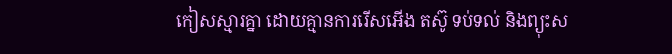កៀសស្មារគ្នា ដោយគ្មានការរើសអើង តស៊ូ ទប់ទល់ និងព្យុះស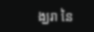ង្ឃរា នៃ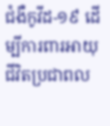ជំងឺកូវីដ-១៩ ដើម្បីការពារអាយុជីវិតប្រជាពល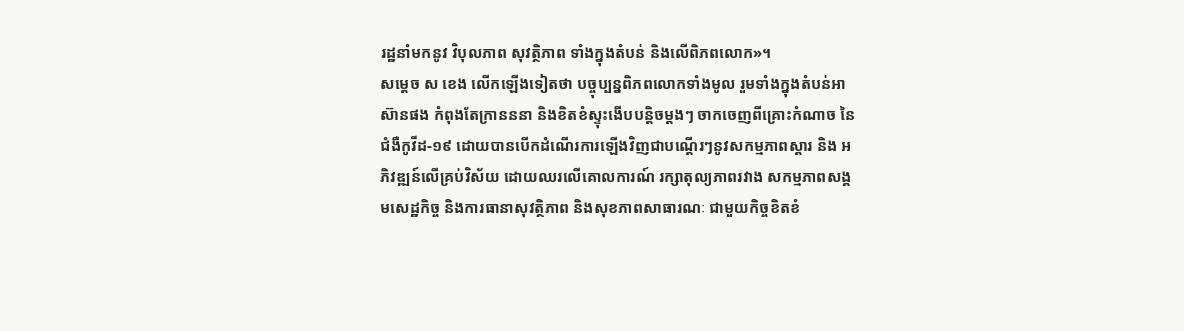រដ្ឋនាំមកនូវ វិបុលភាព សុវត្ថិភាព ទាំងក្នុងតំបន់ និងលើពិភពលោក»។
សម្ដេច ស ខេង លើកឡើងទៀតថា បច្ចុប្បន្នពិភពលោកទាំងមូល រួមទាំងក្នុងតំបន់អាស៊ានផង កំពុងតែក្រានននា និងខិតខំស្ទុះងើបបន្ដិចម្ដងៗ ចាកចេញពីគ្រោះកំណាច នៃជំងឺកូវីដ-១៩ ដោយបានបើកដំណើរការឡើងវិញជាបណ្ដើរៗនូវសកម្មភាពស្ដារ និង អភិវឌ្ឍន៍លើគ្រប់វិស័យ ដោយឈរលើគោលការណ៍ រក្សាតុល្យភាពរវាង សកម្មភាពសង្គមសេដ្ឋកិច្ច និងការធានាសុវត្ថិភាព និងសុខភាពសាធារណៈ ជាមួយកិច្ចខិតខំ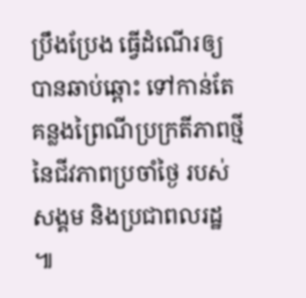ប្រឹងប្រែង ធ្វើដំណើរឲ្យបានឆាប់ឆ្ពោះ ទៅកាន់តែគន្លងព្រៃណីប្រក្រតីភាពថ្មី នៃជីវភាពប្រចាំថ្ងៃ របស់សង្គម និងប្រជាពលរដ្ឋ ៕